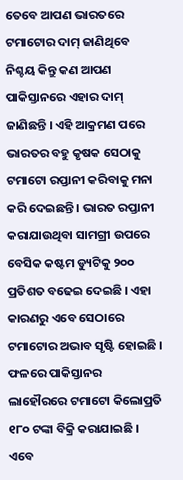ତେବେ ଆପଣ ଭାରତରେ ଟମାଟୋର ଦାମ୍ ଜାଣିଥିବେ ନିଶ୍ଚୟ କିନ୍ତୁ କଣ ଆପଣ ପାକିସ୍ତାନରେ ଏହାର ଦାମ୍ ଜାଣିଛନ୍ତି । ଏହି ଆକ୍ରମଣ ପରେ ଭାରତର ବହୁ କୃଷକ ସେଠାକୁ ଟମାଟୋ ରପ୍ତାନୀ କରିବାକୁ ମନା କରି ଦେଇଛନ୍ତି । ଭାରତ ରପ୍ତାନୀ କରାଯାଉଥିବା ସାମଗ୍ରୀ ଉପରେ ବେସିକ କଷ୍ଟମ ଡ୍ୟୁଟିକୁ ୨୦୦ ପ୍ରତିଶତ ବଢେଇ ଦେଇଛି । ଏହା କାରଣରୁ ଏବେ ସେଠାରେ ଟମାଟୋର ଅଭାବ ସୃଷ୍ଟି ହୋଇଛି । ଫଳରେ ପାକିସ୍ତାନର ଲାହୌରରେ ଟମାଟୋ କିଲୋପ୍ରତି ୧୮୦ ଟଙ୍କା ବିକ୍ରି କରାଯାଇଛି । ଏବେ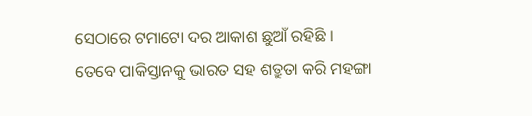ସେଠାରେ ଟମାଟୋ ଦର ଆକାଶ ଛୁଆଁ ରହିଛି ।
ତେବେ ପାକିସ୍ତାନକୁ ଭାରତ ସହ ଶତ୍ରୁତା କରି ମହଙ୍ଗା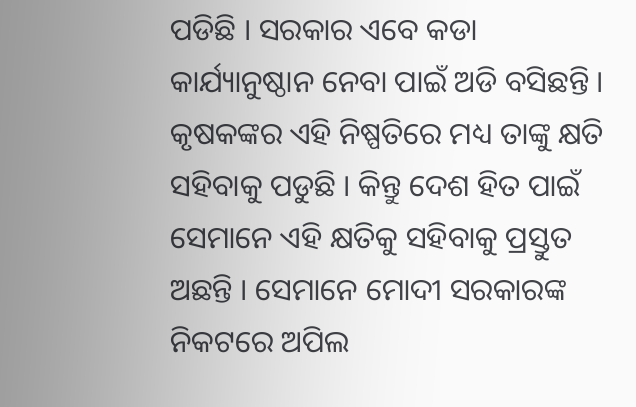ପଡିଛି । ସରକାର ଏବେ କଡା କାର୍ଯ୍ୟାନୁଷ୍ଠାନ ନେବା ପାଇଁ ଅଡି ବସିଛନ୍ତି । କୃଷକଙ୍କର ଏହି ନିଷ୍ପତିରେ ମଧ୍ୟ ତାଙ୍କୁ କ୍ଷତି ସହିବାକୁ ପଡୁଛି । କିନ୍ତୁ ଦେଶ ହିତ ପାଇଁ ସେମାନେ ଏହି କ୍ଷତିକୁ ସହିବାକୁ ପ୍ରସ୍ତୁତ ଅଛନ୍ତି । ସେମାନେ ମୋଦୀ ସରକାରଙ୍କ ନିକଟରେ ଅପିଲ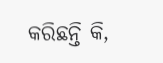କରିଛନ୍ତି କି,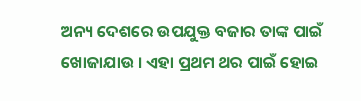ଅନ୍ୟ ଦେଶରେ ଉପଯୁକ୍ତ ବଜାର ତାଙ୍କ ପାଇଁ ଖୋଜାଯାଉ । ଏହା ପ୍ରଥମ ଥର ପାଇଁ ହୋଇ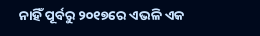ନାହିଁ ପୂର୍ବରୁ ୨୦୧୭ରେ ଏଭଳି ଏକ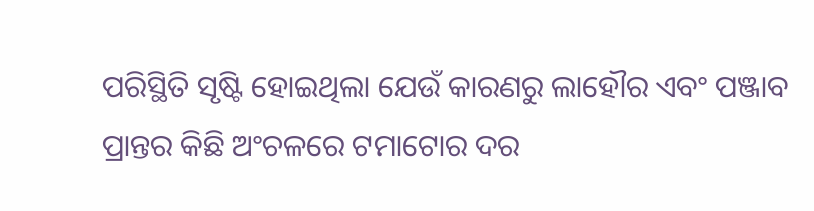ପରିସ୍ଥିତି ସୃଷ୍ଟି ହୋଇଥିଲା ଯେଉଁ କାରଣରୁ ଲାହୌର ଏବଂ ପଞ୍ଜାବ ପ୍ରାନ୍ତର କିଛି ଅଂଚଳରେ ଟମାଟୋର ଦର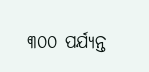୩୦୦ ପର୍ଯ୍ୟନ୍ତ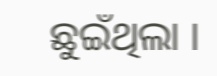ଛୁଇଁଥିଲା ।